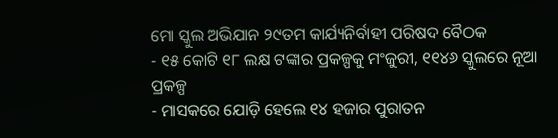ମୋ ସ୍କୁଲ ଅଭିଯାନ ୨୯ତମ କାର୍ଯ୍ୟନିର୍ବାହୀ ପରିଷଦ ବୈଠକ
- ୧୫ କୋଟି ୧୮ ଲକ୍ଷ ଟଙ୍କାର ପ୍ରକଳ୍ପକୁ ମଂଜୁରୀ, ୧୧୪୬ ସ୍କୁଲରେ ନୂଆ ପ୍ରକଳ୍ପ
- ମାସକରେ ଯୋଡ଼ି ହେଲେ ୧୪ ହଜାର ପୁରାତନ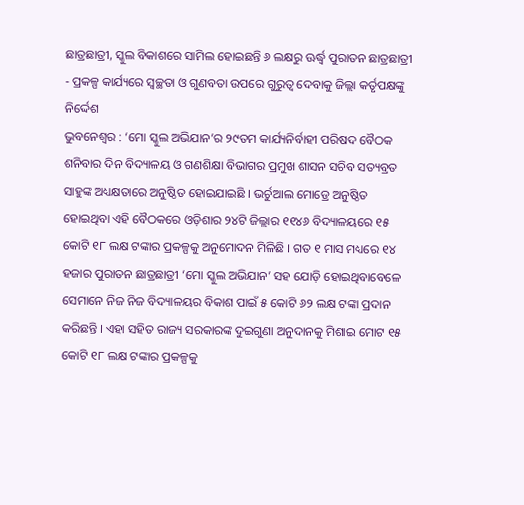ଛାତ୍ରଛାତ୍ରୀ, ସ୍କୁଲ ବିକାଶରେ ସାମିଲ ହୋଇଛନ୍ତି ୬ ଲକ୍ଷରୁ ଊର୍ଦ୍ଧ୍ୱ ପୁରାତନ ଛାତ୍ରଛାତ୍ରୀ
- ପ୍ରକଳ୍ପ କାର୍ଯ୍ୟରେ ସ୍ୱଚ୍ଛତା ଓ ଗୁଣବତା ଉପରେ ଗୁରୁତ୍ୱ ଦେବାକୁ ଜିଲ୍ଲା କର୍ତୃପକ୍ଷଙ୍କୁ ନିର୍ଦ୍ଦେଶ
ଭୁବନେଶ୍ୱର : ‘ମୋ ସ୍କୁଲ ଅଭିଯାନ’ର ୨୯ତମ କାର୍ଯ୍ୟନିର୍ବାହୀ ପରିଷଦ ବୈଠକ ଶନିବାର ଦିନ ବିଦ୍ୟାଳୟ ଓ ଗଣଶିକ୍ଷା ବିଭାଗର ପ୍ରମୁଖ ଶାସନ ସଚିବ ସତ୍ୟବ୍ରତ ସାହୁଙ୍କ ଅଧ୍ୟକ୍ଷତାରେ ଅନୁଷ୍ଠିତ ହୋଇଯାଇଛି । ଭର୍ଚୁଆଲ ମୋଡ୍ରେ ଅନୁଷ୍ଠିତ ହୋଇଥିବା ଏହି ବୈଠକରେ ଓଡ଼ିଶାର ୨୪ଟି ଜିଲ୍ଲାର ୧୧୪୬ ବିଦ୍ୟାଳୟରେ ୧୫ କୋଟି ୧୮ ଲକ୍ଷ ଟଙ୍କାର ପ୍ରକଳ୍ପକୁ ଅନୁମୋଦନ ମିଳିଛି । ଗତ ୧ ମାସ ମଧ୍ୟରେ ୧୪ ହଜାର ପୁରାତନ ଛାତ୍ରଛାତ୍ରୀ ‘ମୋ ସ୍କୁଲ ଅଭିଯାନ’ ସହ ଯୋଡ଼ି ହୋଇଥିବାବେଳେ ସେମାନେ ନିଜ ନିଜ ବିଦ୍ୟାଳୟର ବିକାଶ ପାଇଁ ୫ କୋଟି ୬୨ ଲକ୍ଷ ଟଙ୍କା ପ୍ରଦାନ କରିଛନ୍ତି । ଏହା ସହିତ ରାଜ୍ୟ ସରକାରଙ୍କ ଦୁଇଗୁଣା ଅନୁଦାନକୁ ମିଶାଇ ମୋଟ ୧୫ କୋଟି ୧୮ ଲକ୍ଷ ଟଙ୍କାର ପ୍ରକଳ୍ପକୁ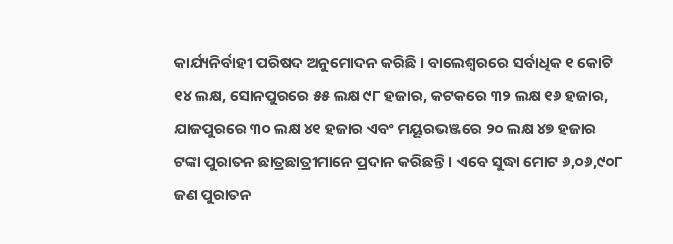କାର୍ଯ୍ୟନିର୍ବାହୀ ପରିଷଦ ଅନୁମୋଦନ କରିଛି । ବାଲେଶ୍ୱରରେ ସର୍ବାଧିକ ୧ କୋଟି ୧୪ ଲକ୍ଷ, ସୋନପୁରରେ ୫୫ ଲକ୍ଷ ୯୮ ହଜାର, କଟକରେ ୩୨ ଲକ୍ଷ ୧୬ ହଜାର, ଯାଜପୁରରେ ୩୦ ଲକ୍ଷ ୪୧ ହଜାର ଏବଂ ମୟୂରଭଞ୍ଜରେ ୨୦ ଲକ୍ଷ ୪୭ ହଜାର ଟଙ୍କା ପୁରାତନ ଛାତ୍ରଛାତ୍ରୀମାନେ ପ୍ରଦାନ କରିଛନ୍ତି । ଏବେ ସୁଦ୍ଧା ମୋଟ ୬,୦୬,୯୦୮ ଜଣ ପୁରାତନ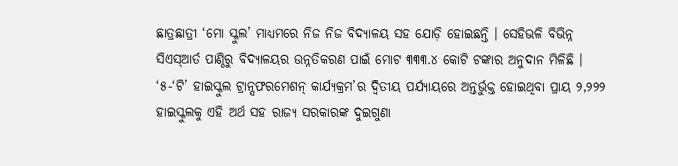ଛାତ୍ରଛାତ୍ରୀ ‘ମୋ ସ୍କୁଲ’ ମାଧ୍ୟମରେ ନିଜ ନିଜ ବିଦ୍ୟାଳୟ ସହ ଯୋଡ଼ି ହୋଇଛନ୍ତି । ସେହିଭଳି ବିଭିନ୍ନ ସିଏସ୍ଆର୍ତ ପାଣ୍ଠିରୁ ବିଦ୍ୟାଳୟର ଉନ୍ନତିକରଣ ପାଇଁ ମୋଟ ୩୩୩.୪ କୋଟି ଟଙ୍କାର ଅନୁଦାନ ମିଳିଛି ।
‘୫-‘ଟି’ ହାଇସ୍କୁଲ ଟ୍ରାନ୍ସଫରମେଶନ୍ କାର୍ଯ୍ୟକ୍ରମ’ର ଦ୍ୱିତୀୟ ପର୍ଯ୍ୟାୟରେ ଅନ୍ତର୍ଭୁକ୍ତ ହୋଇଥିବା ପ୍ରାୟ ୨,୨୨୨ ହାଇସ୍କୁଲକୁ ଏହି ଅର୍ଥ ସହ ରାଜ୍ୟ ସରକାରଙ୍କ ଦୁଇଗୁଣା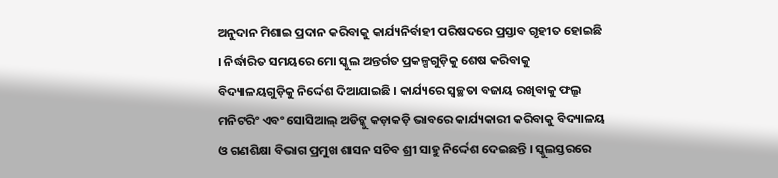ଅନୁଦାନ ମିଶାଇ ପ୍ରଦାନ କରିବାକୁ କାର୍ଯ୍ୟନିର୍ବାହୀ ପରିଷଦରେ ପ୍ରସ୍ତାବ ଗୃହୀତ ହୋଇଛି । ନିର୍ଦ୍ଧାରିତ ସମୟରେ ମୋ ସ୍କୁଲ ଅନ୍ତର୍ଗତ ପ୍ରକଳ୍ପଗୁଡ଼ିକୁ ଶେଷ କରିବାକୁ ବିଦ୍ୟାଳୟଗୁଡ଼ିକୁ ନିର୍ଦ୍ଦେଶ ଦିଆଯାଇଛି । କାର୍ଯ୍ୟରେ ସ୍ୱଚ୍ଛତା ବଜାୟ ରଖିବାକୁ ଫଲ୍ରୂ ମନିଟରିଂ ଏବଂ ସୋସିଆଲ୍ ଅଡିଟ୍କୁ କଡ଼ାକଡ଼ି ଭାବରେ କାର୍ଯ୍ୟକାରୀ କରିବାକୁ ବିଦ୍ୟାଳୟ ଓ ଗଣଶିକ୍ଷା ବିଭାଗ ପ୍ରମୁଖ ଶାସନ ସଚିବ ଶ୍ରୀ ସାହୁ ନିର୍ଦ୍ଦେଶ ଦେଇଛନ୍ତି । ସ୍କୁଲସ୍ତରରେ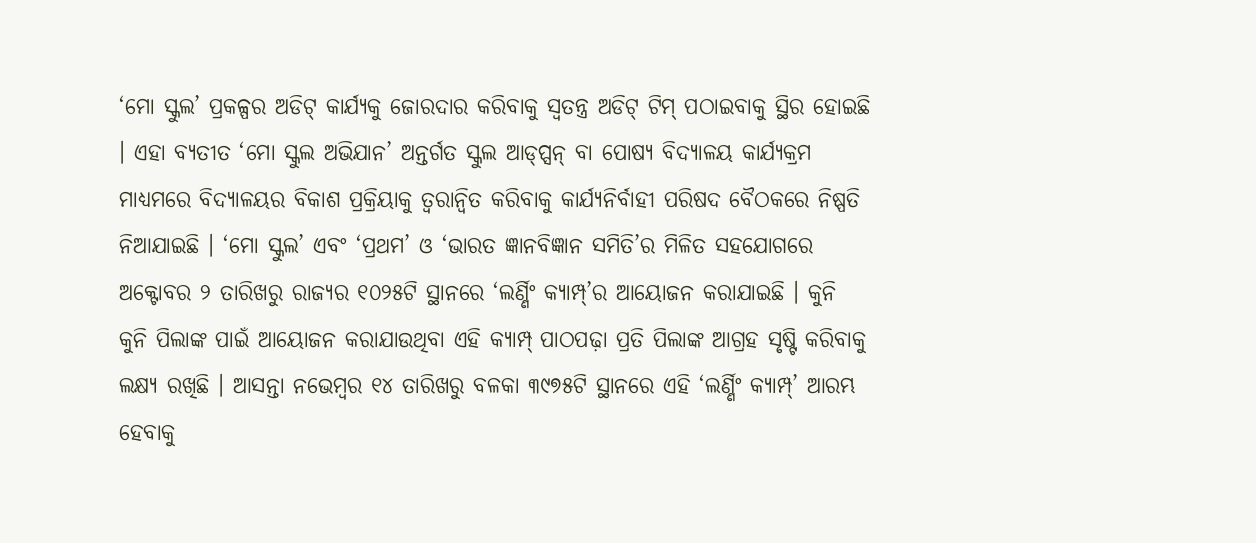‘ମୋ ସ୍କୁଲ’ ପ୍ରକଳ୍ପର ଅଡିଟ୍ କାର୍ଯ୍ୟକୁ ଜୋରଦାର କରିବାକୁ ସ୍ୱତନ୍ତ୍ର ଅଡିଟ୍ ଟିମ୍ ପଠାଇବାକୁ ସ୍ଥିର ହୋଇଛି । ଏହା ବ୍ୟତୀତ ‘ମୋ ସ୍କୁଲ ଅଭିଯାନ’ ଅନ୍ତର୍ଗତ ସ୍କୁଲ ଆଡ୍ପ୍ସନ୍ ବା ପୋଷ୍ୟ ବିଦ୍ୟାଳୟ କାର୍ଯ୍ୟକ୍ରମ ମାଧ୍ୟମରେ ବିଦ୍ୟାଳୟର ବିକାଶ ପ୍ରକ୍ରିୟାକୁ ତ୍ୱରାନ୍ୱିତ କରିବାକୁ କାର୍ଯ୍ୟନିର୍ବାହୀ ପରିଷଦ ବୈଠକରେ ନିଷ୍ପତି ନିଆଯାଇଛି । ‘ମୋ ସ୍କୁଲ’ ଏବଂ ‘ପ୍ରଥମ’ ଓ ‘ଭାରତ ଜ୍ଞାନବିଜ୍ଞାନ ସମିତି’ର ମିଳିତ ସହଯୋଗରେ ଅକ୍ଟୋବର ୨ ତାରିଖରୁ ରାଜ୍ୟର ୧୦୨୫ଟି ସ୍ଥାନରେ ‘ଲର୍ଣ୍ଣିଂ କ୍ୟାମ୍ପ୍’ର ଆୟୋଜନ କରାଯାଇଛି । କୁନି କୁନି ପିଲାଙ୍କ ପାଇଁ ଆୟୋଜନ କରାଯାଉଥିବା ଏହି କ୍ୟାମ୍ପ୍ ପାଠପଢ଼ା ପ୍ରତି ପିଲାଙ୍କ ଆଗ୍ରହ ସୃଷ୍ଟି କରିବାକୁ ଲକ୍ଷ୍ୟ ରଖିଛି । ଆସନ୍ତା ନଭେମ୍ବର ୧୪ ତାରିଖରୁ ବଳକା ୩୯୭୫ଟି ସ୍ଥାନରେ ଏହି ‘ଲର୍ଣ୍ଣିଂ କ୍ୟାମ୍ପ୍’ ଆରମ୍ଭ ହେବାକୁ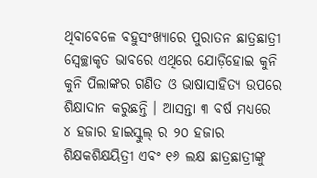ଥିବାବେଳେ ବହୁସଂଖ୍ୟାରେ ପୁରାତନ ଛାତ୍ରଛାତ୍ରୀ ସ୍ୱେଚ୍ଛାକୃତ ଭାବରେ ଏଥିରେ ଯୋଡ଼ିହୋଇ କୁନି କୁନି ପିଲାଙ୍କର ଗଣିତ ଓ ଭାଷାସାହିତ୍ୟ ଉପରେ ଶିକ୍ଷାଦାନ କରୁଛନ୍ତି । ଆସନ୍ତା ୩ ବର୍ଷ ମଧ୍ୟରେ ୪ ହଜାର ହାଇସ୍କୁଲ୍ ର ୨୦ ହଜାର ଶିକ୍ଷକଶିକ୍ଷୟିତ୍ରୀ ଏବଂ ୧୬ ଲକ୍ଷ ଛାତ୍ରଛାତ୍ରୀଙ୍କୁ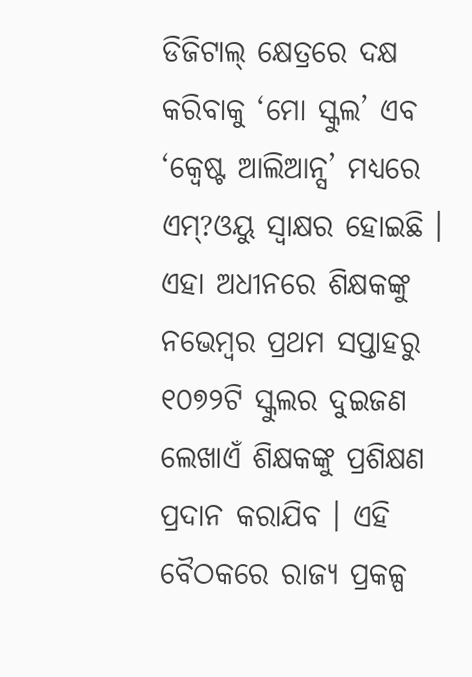ଡିଜିଟାଲ୍ କ୍ଷେତ୍ରରେ ଦକ୍ଷ କରିବାକୁ ‘ମୋ ସ୍କୁଲ’ ଏବ ‘କ୍ୱେଷ୍ଟ ଆଲିଆନ୍ସ’ ମଧ୍ୟରେ ଏମ୍?ଓୟୁ ସ୍ୱାକ୍ଷର ହୋଇଛି । ଏହା ଅଧୀନରେ ଶିକ୍ଷକଙ୍କୁ ନଭେମ୍ବର ପ୍ରଥମ ସପ୍ତାହରୁ ୧୦୭୨ଟି ସ୍କୁଲର ଦୁଇଜଣ ଲେଖାଏଁ ଶିକ୍ଷକଙ୍କୁ ପ୍ରଶିକ୍ଷଣ ପ୍ରଦାନ କରାଯିବ । ଏହି ବୈଠକରେ ରାଜ୍ୟ ପ୍ରକଳ୍ପ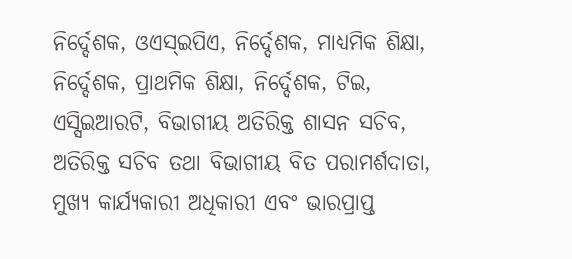ନିର୍ଦ୍ଦେଶକ, ଓଏସ୍ଇପିଏ, ନିର୍ଦ୍ଦେଶକ, ମାଧ୍ୟମିକ ଶିକ୍ଷା, ନିର୍ଦ୍ଦେଶକ, ପ୍ରାଥମିକ ଶିକ୍ଷା, ନିର୍ଦ୍ଦେଶକ, ଟିଇ, ଏସ୍ସିଇଆରଟି, ବିଭାଗୀୟ ଅତିରିକ୍ତ ଶାସନ ସଚିବ, ଅତିରିକ୍ତ ସଚିବ ତଥା ବିଭାଗୀୟ ବିତ ପରାମର୍ଶଦାତା, ମୁଖ୍ୟ କାର୍ଯ୍ୟକାରୀ ଅଧିକାରୀ ଏବଂ ଭାରପ୍ରାପ୍ତ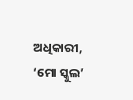ଅଧିକାରୀ, ‘ମୋ ସ୍କୁଲ’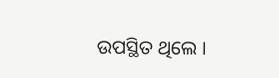ଉପସ୍ଥିତ ଥିଲେ ।